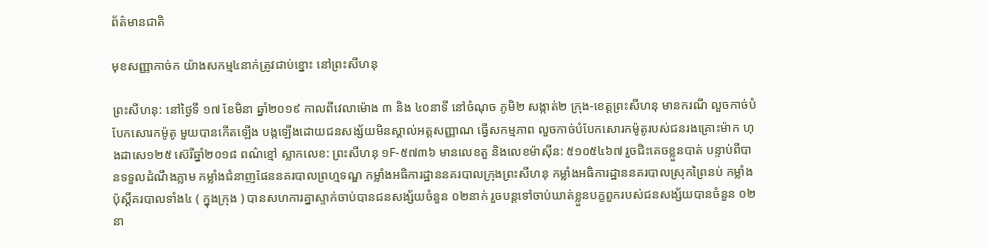ព័ត៌មានជាតិ

មុខសញ្ញាកាច់ក យ៉ាងសកម្ម៤នាក់ត្រូវជាប់ខ្នោះ នៅព្រះសីហនុ

ព្រះសីហនុ: នៅថ្ងៃទី ១៧ ខែមិនា ឆ្នាំ២០១៩ កាលពីវេលាម៉ោង ៣ និង ៤០នាទី នៅចំណុច ភូមិ២ សង្កាត់២ ក្រុង-ខេត្តព្រះសីហនុ មានករណី លួចកាច់បំបែកសោរកម៉ូតូ មួយបានកើតឡើង បង្កឡើងដោយជនសង្ស័យមិនស្គាល់អត្តសញ្ញាណ ធ្វើសកម្មភាព លួចកាច់បំបែកសោរកម៉ូតូរបស់ជនរងគ្រោះម៉ាក ហុងដាសេ១២៥ ស៊េរីឆ្នាំ២០១៨ ពណ៌ខ្មៅ ស្លាកលេខ: ព្រះសីហនុ ១F-៥៧៣៦ មានលេខតួ និងលេខម៉ាស៊ីន: ៥១០៥៤៦៧ រួចជិះគេចខ្លួនបាត់ បន្ទាប់ពីបានទទួលដំណឹងភ្លាម កម្លាំងជំនាញផែននគរបាលព្រហ្មទណ្ឌ កម្លាំងអធិការដ្ឋាននគរបាលក្រុងព្រះសីហនុ កម្លាំងអធិការដ្ឋាននគរបាលស្រុកព្រៃនប់ កម្លាំងប៉ុស្តិ៍គរបាលទាំង៤ ( ក្នុងក្រុង ) បានសហការគ្នាស្ទាក់ចាប់បានជនសង្ស័យចំនួន ០២នាក់ រួចបន្តទៅចាប់ឃាត់ខ្លួនបក្ខពួករបស់ជនសង្ស័យបានចំនួន ០២នា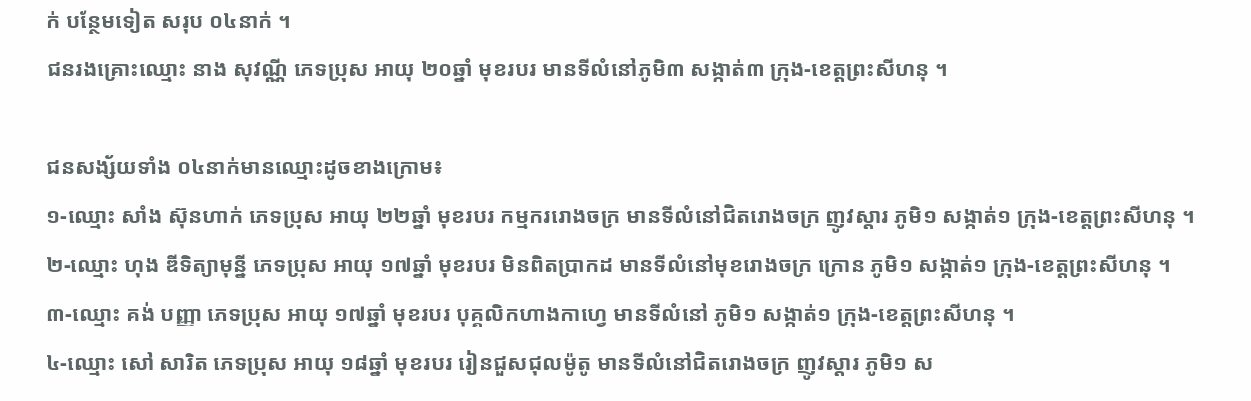ក់ បន្ថែមទៀត សរុប ០៤នាក់ ។
ជនរងគ្រោះឈ្មោះ នាង សុវណ្ណី ភេទប្រុស អាយុ ២០ឆ្នាំ មុខរបរ មានទីលំនៅភូមិ៣ សង្កាត់៣ ក្រុង-ខេត្តព្រះសីហនុ ។

ជនសង្ស័យទាំង ០៤នាក់មានឈ្មោះដូចខាងក្រោម៖
១-ឈ្មោះ សាំង ស៊ុនហាក់ ភេទប្រុស អាយុ ២២ឆ្នាំ មុខរបរ កម្មកររោងចក្រ មានទីលំនៅជិតរោងចក្រ ញូវស្តារ ភូមិ១ សង្កាត់១ ក្រុង-ខេត្តព្រះសីហនុ ។
២-ឈ្មោះ ហុង ឌីទិត្យាមុន្នី ភេទប្រុស អាយុ ១៧ឆ្នាំ មុខរបរ មិនពិតប្រាកដ មានទីលំនៅមុខរោងចក្រ ក្រោន ភូមិ១ សង្កាត់១ ក្រុង-ខេត្តព្រះសីហនុ ។
៣-ឈ្មោះ គង់ បញ្ញា ភេទប្រុស អាយុ ១៧ឆ្នាំ មុខរបរ បុគ្គលិកហាងកាហ្វេ មានទីលំនៅ ភូមិ១ សង្កាត់១ ក្រុង-ខេត្តព្រះសីហនុ ។
៤-ឈ្មោះ សៅ សារិត ភេទប្រុស អាយុ ១៨ឆ្នាំ មុខរបរ រៀនជួសជុលម៉ូតូ មានទីលំនៅជិតរោងចក្រ ញូវស្តារ ភូមិ១ ស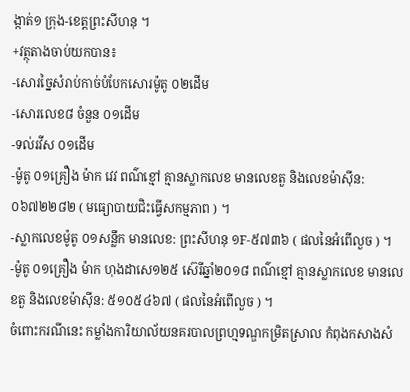ង្កាត់១ ក្រុង-ខេត្តព្រះសីហនុ ។
+វត្ថុតាងចាប់យកបាន៖
-សោរច្នៃសំរាប់កាច់បំបែកសោរម៉ូតូ ០២ដើម
-សោរលេខ៨ ចំនួន ០១ដើម
-ទល់រវីស ០១ដើម
-ម៉ូតូ ០១គ្រឿង ម៉ាក វេវ ពណ៌ខ្មៅ គ្មានស្លាកលេខ មានលេខតួ និងលេខម៉ាស៊ីន:០៦៧២២៨២ ( មធ្យោបាយជិះធ្វើសកម្មភាព ) ។
-ស្លាកលេខម៉ូតូ ០១សន្លឹក មានលេខ: ព្រះសីហនុ ១F-៥៧៣៦ ( ផលនៃអំពើលួច ) ។
-ម៉ូតូ ០១គ្រឿង ម៉ាក ហុងដាសេ១២៥ ស៊េរីឆ្នាំ២០១៨ ពណ៌ខ្មៅ គ្មានស្លាកលេខ មានលេខតួ និងលេខម៉ាស៊ីន: ៥១០៥៤៦៧ ( ផលនៃអំពើលួច ) ។
ចំពោះករណីនេះ កម្លាំងការិយាល័យនគរបាលព្រហ្មទណ្ឌកម្រិតស្រាល កំពុងកសាងសំ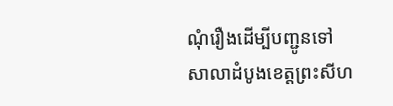ណុំរឿងដើម្បីបញ្ជូនទៅសាលាដំបូងខេត្តព្រះសីហ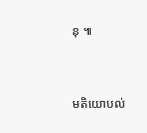នុ ៕



មតិយោបល់